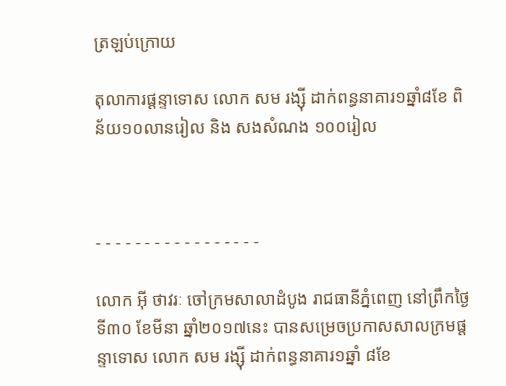ត្រឡប់ក្រោយ

តុលាការផ្តន្ទាទោស លោក សម រង្ស៊ី ដាក់ពន្ធនាគារ១ឆ្នាំ៨ខែ ពិន័យ១០លានរៀល និង សងសំណង ១០០រៀល



- - - - - - - - - - - - - - - - -

លោក អ៊ី ថាវរៈ ចៅក្រមសាលាដំបូង រាជធានីភ្នំពេញ នៅព្រឹកថ្ងៃទី៣០ ខែមីនា ឆ្នាំ២០១៧នេះ បានសម្រេចប្រកាសសាលក្រមផ្តន្ទាទោស លោក សម រង្ស៊ី ដាក់ពន្ធនាគារ១ឆ្នាំ ៨ខែ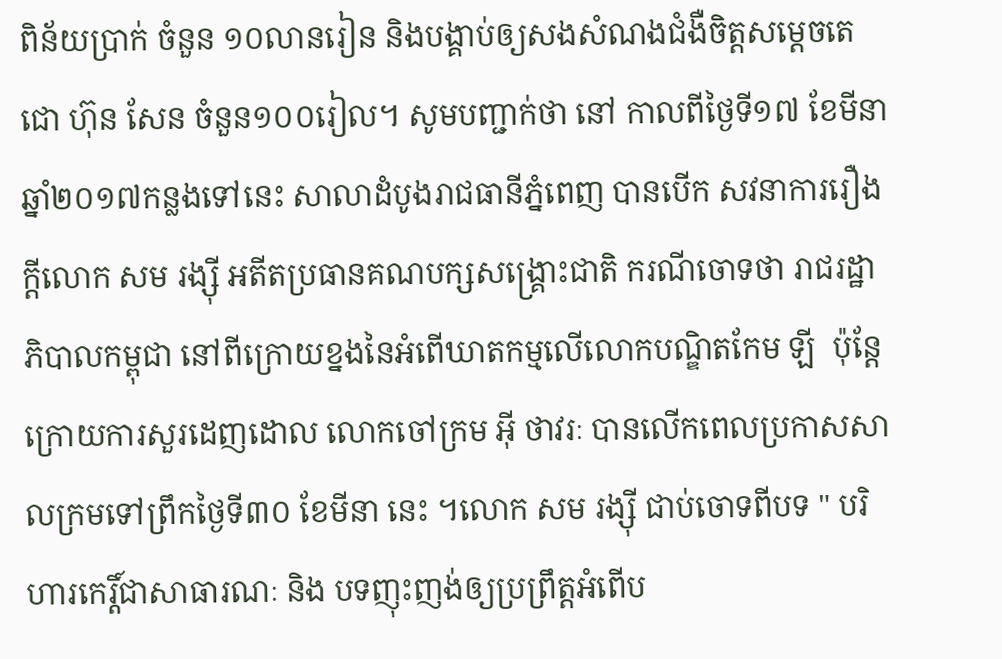ពិន័យប្រាក់ ចំនួន ១០លានរៀន និងបង្គាប់ឲ្យសងសំណងជំងឺចិត្តសម្តេចតេជោ ហ៊ុន សែន ចំនួន១០០រៀល។ សូមបញ្ជាក់ថា នៅ កាលពីថ្ងៃទី១៧ ខែមីនា ឆ្នាំ២០១៧កន្លងទៅនេះ សាលាដំបូងរាជធានីភ្នំពេញ បានបើក សវនាការរឿងក្ដីលោក សម រង្ស៊ី អតីតប្រធានគណបក្សសង្គ្រោះជាតិ ករណីចោទថា រាជរដ្ឋាភិបាលកម្ពុជា នៅពីក្រោយខ្នងនៃអំពើឃាតកម្មលើលោកបណ្ឌិតកែម ឡី  ប៉ុន្តែក្រោយការសួរដេញដោល លោកចៅក្រម អ៊ី ថាវរៈ បានលើកពេលប្រកាសសាលក្រមទៅព្រឹកថ្ងៃទី៣០ ខែមីនា នេះ ។លោក សម រង្ស៊ី ជាប់ចោទពីបទ " បរិហារកេរ្តិ៍ជាសាធារណៈ និង បទញុះញង់ឲ្យប្រព្រឹត្តអំពើប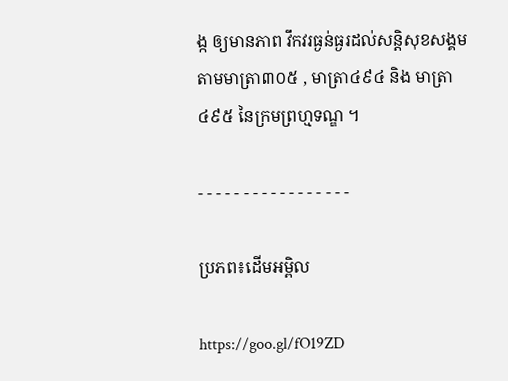ង្ក ឲ្យមានភាព វឹកវរធ្ងន់ធ្ងរដល់សន្តិសុខសង្គម តាមមាត្រា៣០៥ , មាត្រា៤៩៤ និង មាត្រា៤៩៥ នៃក្រមព្រហ្មទណ្ឌ ។

- - - - - - - - - - - - - - - - -

ប្រភព៖ដើមអម្ពិល

https://goo.gl/fO19ZD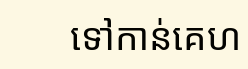ទៅកាន់គេហ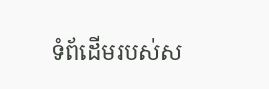ទំព័ដើមរបស់ស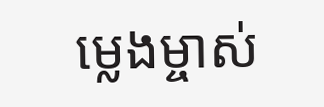ម្លេងម្ចាស់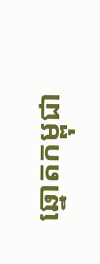ឆ្នោតកម្ពុជា